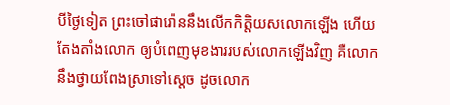បីថ្ងៃទៀត ព្រះចៅផារ៉ោននឹងលើកកិត្តិយសលោកឡើង ហើយតែងតាំងលោក ឲ្យបំពេញមុខងាររបស់លោកឡើងវិញ គឺលោកនឹងថ្វាយពែងស្រាទៅស្ដេច ដូចលោក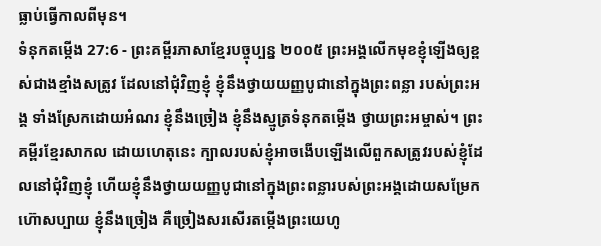ធ្លាប់ធ្វើកាលពីមុន។
ទំនុកតម្កើង 27:6 - ព្រះគម្ពីរភាសាខ្មែរបច្ចុប្បន្ន ២០០៥ ព្រះអង្គលើកមុខខ្ញុំឡើងឲ្យខ្ពស់ជាងខ្មាំងសត្រូវ ដែលនៅជុំវិញខ្ញុំ ខ្ញុំនឹងថ្វាយយញ្ញបូជានៅក្នុងព្រះពន្លា របស់ព្រះអង្គ ទាំងស្រែកដោយអំណរ ខ្ញុំនឹងច្រៀង ខ្ញុំនឹងស្មូត្រទំនុកតម្កើង ថ្វាយព្រះអម្ចាស់។ ព្រះគម្ពីរខ្មែរសាកល ដោយហេតុនេះ ក្បាលរបស់ខ្ញុំអាចងើបឡើងលើពួកសត្រូវរបស់ខ្ញុំដែលនៅជុំវិញខ្ញុំ ហើយខ្ញុំនឹងថ្វាយយញ្ញបូជានៅក្នុងព្រះពន្លារបស់ព្រះអង្គដោយសម្រែកហ៊ោសប្បាយ ខ្ញុំនឹងច្រៀង គឺច្រៀងសរសើរតម្កើងព្រះយេហូ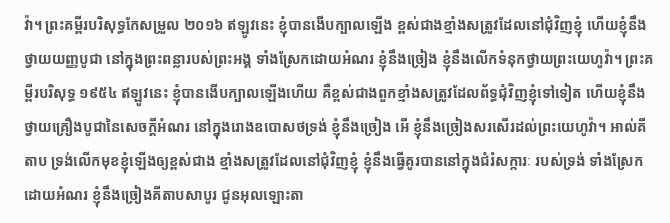វ៉ា។ ព្រះគម្ពីរបរិសុទ្ធកែសម្រួល ២០១៦ ឥឡូវនេះ ខ្ញុំបានងើបក្បាលឡើង ខ្ពស់ជាងខ្មាំងសត្រូវដែលនៅជុំវិញខ្ញុំ ហើយខ្ញុំនឹងថ្វាយយញ្ញបូជា នៅក្នុងព្រះពន្លារបស់ព្រះអង្គ ទាំងស្រែកដោយអំណរ ខ្ញុំនឹងច្រៀង ខ្ញុំនឹងលើកទំនុកថ្វាយព្រះយេហូវ៉ា។ ព្រះគម្ពីរបរិសុទ្ធ ១៩៥៤ ឥឡូវនេះ ខ្ញុំបានងើបក្បាលឡើងហើយ គឺខ្ពស់ជាងពួកខ្មាំងសត្រូវដែលព័ទ្ធជុំវិញខ្ញុំទៅទៀត ហើយខ្ញុំនឹងថ្វាយគ្រឿងបូជានៃសេចក្ដីអំណរ នៅក្នុងរោងឧបោសថទ្រង់ ខ្ញុំនឹងច្រៀង អើ ខ្ញុំនឹងច្រៀងសរសើរដល់ព្រះយេហូវ៉ា។ អាល់គីតាប ទ្រង់លើកមុខខ្ញុំឡើងឲ្យខ្ពស់ជាង ខ្មាំងសត្រូវដែលនៅជុំវិញខ្ញុំ ខ្ញុំនឹងធ្វើគូរបាននៅក្នុងជំរំសក្ការៈ របស់ទ្រង់ ទាំងស្រែកដោយអំណរ ខ្ញុំនឹងច្រៀងគីតាបសាបូរ ជូនអុលឡោះតា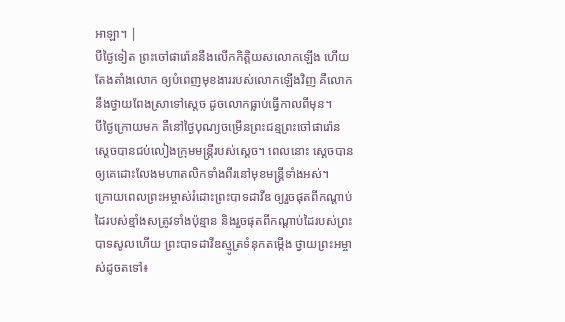អាឡា។ |
បីថ្ងៃទៀត ព្រះចៅផារ៉ោននឹងលើកកិត្តិយសលោកឡើង ហើយតែងតាំងលោក ឲ្យបំពេញមុខងាររបស់លោកឡើងវិញ គឺលោកនឹងថ្វាយពែងស្រាទៅស្ដេច ដូចលោកធ្លាប់ធ្វើកាលពីមុន។
បីថ្ងៃក្រោយមក គឺនៅថ្ងៃបុណ្យចម្រើនព្រះជន្មព្រះចៅផារ៉ោន ស្ដេចបានជប់លៀងក្រុមមន្ត្រីរបស់ស្ដេច។ ពេលនោះ ស្ដេចបានឲ្យគេដោះលែងមហាតលិកទាំងពីរនៅមុខមន្ត្រីទាំងអស់។
ក្រោយពេលព្រះអម្ចាស់រំដោះព្រះបាទដាវីឌ ឲ្យរួចផុតពីកណ្ដាប់ដៃរបស់ខ្មាំងសត្រូវទាំងប៉ុន្មាន និងរួចផុតពីកណ្ដាប់ដៃរបស់ព្រះបាទសូលហើយ ព្រះបាទដាវីឌស្មូត្រទំនុកតម្កើង ថ្វាយព្រះអម្ចាស់ដូចតទៅ៖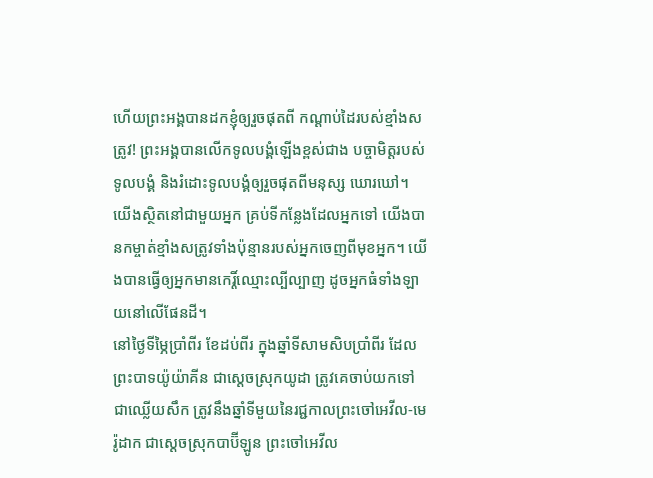ហើយព្រះអង្គបានដកខ្ញុំឲ្យរួចផុតពី កណ្ដាប់ដៃរបស់ខ្មាំងសត្រូវ! ព្រះអង្គបានលើកទូលបង្គំឡើងខ្ពស់ជាង បច្ចាមិត្តរបស់ទូលបង្គំ និងរំដោះទូលបង្គំឲ្យរួចផុតពីមនុស្ស ឃោរឃៅ។
យើងស្ថិតនៅជាមួយអ្នក គ្រប់ទីកន្លែងដែលអ្នកទៅ យើងបានកម្ចាត់ខ្មាំងសត្រូវទាំងប៉ុន្មានរបស់អ្នកចេញពីមុខអ្នក។ យើងបានធ្វើឲ្យអ្នកមានកេរ្តិ៍ឈ្មោះល្បីល្បាញ ដូចអ្នកធំទាំងឡាយនៅលើផែនដី។
នៅថ្ងៃទីម្ភៃប្រាំពីរ ខែដប់ពីរ ក្នុងឆ្នាំទីសាមសិបប្រាំពីរ ដែលព្រះបាទយ៉ូយ៉ាគីន ជាស្ដេចស្រុកយូដា ត្រូវគេចាប់យកទៅជាឈ្លើយសឹក ត្រូវនឹងឆ្នាំទីមួយនៃរជ្ជកាលព្រះចៅអេវីល-មេរ៉ូដាក ជាស្ដេចស្រុកបាប៊ីឡូន ព្រះចៅអេវីល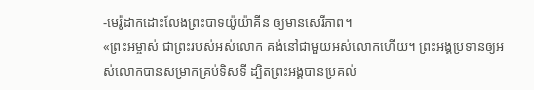-មេរ៉ូដាកដោះលែងព្រះបាទយ៉ូយ៉ាគីន ឲ្យមានសេរីភាព។
«ព្រះអម្ចាស់ ជាព្រះរបស់អស់លោក គង់នៅជាមួយអស់លោកហើយ។ ព្រះអង្គប្រទានឲ្យអស់លោកបានសម្រាកគ្រប់ទិសទី ដ្បិតព្រះអង្គបានប្រគល់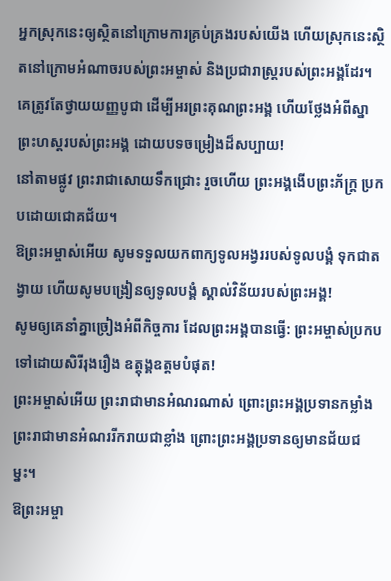អ្នកស្រុកនេះឲ្យស្ថិតនៅក្រោមការគ្រប់គ្រងរបស់យើង ហើយស្រុកនេះស្ថិតនៅក្រោមអំណាចរបស់ព្រះអម្ចាស់ និងប្រជារាស្ត្ររបស់ព្រះអង្គដែរ។
គេត្រូវតែថ្វាយយញ្ញបូជា ដើម្បីអរព្រះគុណព្រះអង្គ ហើយថ្លែងអំពីស្នាព្រះហស្ដរបស់ព្រះអង្គ ដោយបទចម្រៀងដ៏សប្បាយ!
នៅតាមផ្លូវ ព្រះរាជាសោយទឹកជ្រោះ រួចហើយ ព្រះអង្គងើបព្រះភ័ក្ត្រ ប្រកបដោយជោគជ័យ។
ឱព្រះអម្ចាស់អើយ សូមទទួលយកពាក្យទូលអង្វររបស់ទូលបង្គំ ទុកជាតង្វាយ ហើយសូមបង្រៀនឲ្យទូលបង្គំ ស្គាល់វិន័យរបស់ព្រះអង្គ!
សូមឲ្យគេនាំគ្នាច្រៀងអំពីកិច្ចការ ដែលព្រះអង្គបានធ្វើ: ព្រះអម្ចាស់ប្រកបទៅដោយសិរីរុងរឿង ឧត្ដុង្គឧត្ដមបំផុត!
ព្រះអម្ចាស់អើយ ព្រះរាជាមានអំណរណាស់ ព្រោះព្រះអង្គប្រទានកម្លាំង ព្រះរាជាមានអំណររីករាយជាខ្លាំង ព្រោះព្រះអង្គប្រទានឲ្យមានជ័យជម្នះ។
ឱព្រះអម្ចា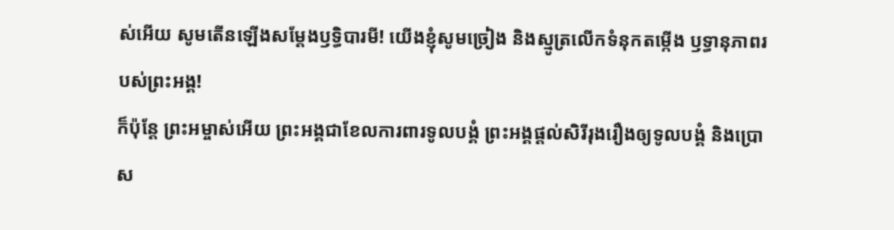ស់អើយ សូមតើនឡើងសម្តែងឫទ្ធិបារមី! យើងខ្ញុំសូមច្រៀង និងស្មូត្រលើកទំនុកតម្កើង ឫទ្ធានុភាពរបស់ព្រះអង្គ!
ក៏ប៉ុន្តែ ព្រះអម្ចាស់អើយ ព្រះអង្គជាខែលការពារទូលបង្គំ ព្រះអង្គផ្ដល់សិរីរុងរឿងឲ្យទូលបង្គំ និងប្រោស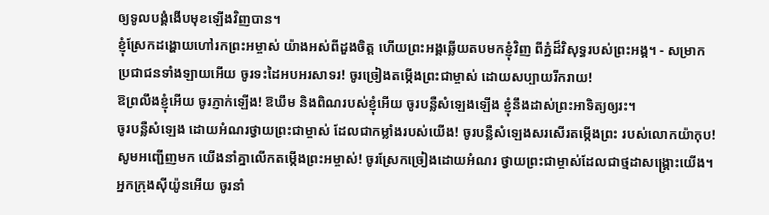ឲ្យទូលបង្គំងើបមុខឡើងវិញបាន។
ខ្ញុំស្រែកដង្ហោយហៅរកព្រះអម្ចាស់ យ៉ាងអស់ពីដួងចិត្ត ហើយព្រះអង្គឆ្លើយតបមកខ្ញុំវិញ ពីភ្នំដ៏វិសុទ្ធរបស់ព្រះអង្គ។ - សម្រាក
ប្រជាជនទាំងឡាយអើយ ចូរទះដៃអបអរសាទរ! ចូរច្រៀងតម្កើងព្រះជាម្ចាស់ ដោយសប្បាយរីករាយ!
ឱព្រលឹងខ្ញុំអើយ ចូរភ្ញាក់ឡើង! ឱឃឹម និងពិណរបស់ខ្ញុំអើយ ចូរបន្លឺសំឡេងឡើង ខ្ញុំនឹងដាស់ព្រះអាទិត្យឲ្យរះ។
ចូរបន្លឺសំឡេង ដោយអំណរថ្វាយព្រះជាម្ចាស់ ដែលជាកម្លាំងរបស់យើង! ចូរបន្លឺសំឡេងសរសើរតម្កើងព្រះ របស់លោកយ៉ាកុប!
សូមអញ្ជើញមក យើងនាំគ្នាលើកតម្កើងព្រះអម្ចាស់! ចូរស្រែកច្រៀងដោយអំណរ ថ្វាយព្រះជាម្ចាស់ដែលជាថ្មដាសង្គ្រោះយើង។
អ្នកក្រុងស៊ីយ៉ូនអើយ ចូរនាំ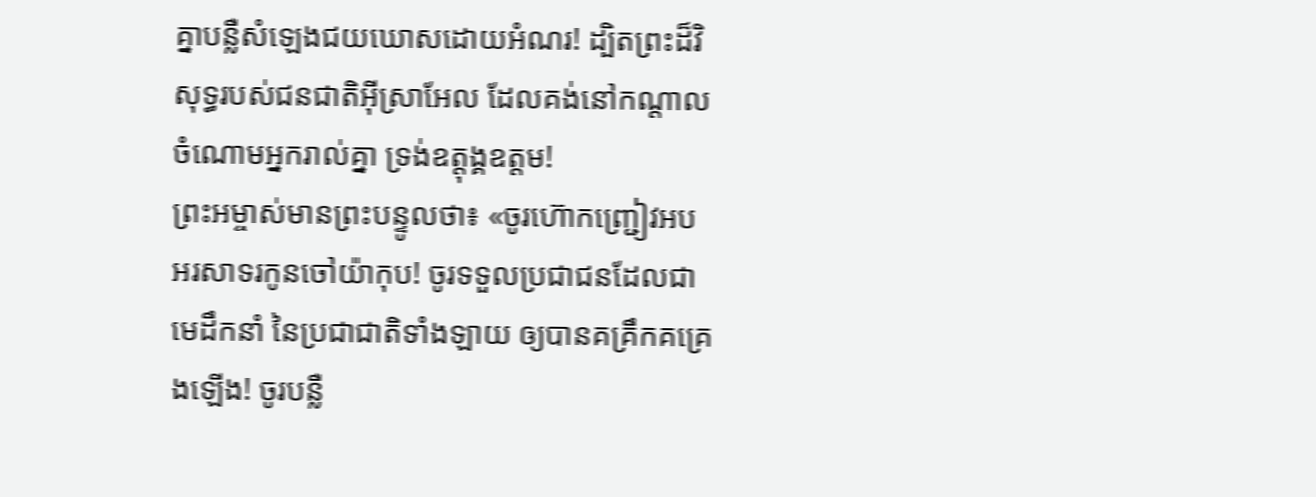គ្នាបន្លឺសំឡេងជយឃោសដោយអំណរ! ដ្បិតព្រះដ៏វិសុទ្ធរបស់ជនជាតិអ៊ីស្រាអែល ដែលគង់នៅកណ្ដាលចំណោមអ្នករាល់គ្នា ទ្រង់ឧត្ដុង្គឧត្ដម!
ព្រះអម្ចាស់មានព្រះបន្ទូលថា៖ «ចូរហ៊ោកញ្ជ្រៀវអបអរសាទរកូនចៅយ៉ាកុប! ចូរទទួលប្រជាជនដែលជាមេដឹកនាំ នៃប្រជាជាតិទាំងឡាយ ឲ្យបានគគ្រឹកគគ្រេងឡើង! ចូរបន្លឺ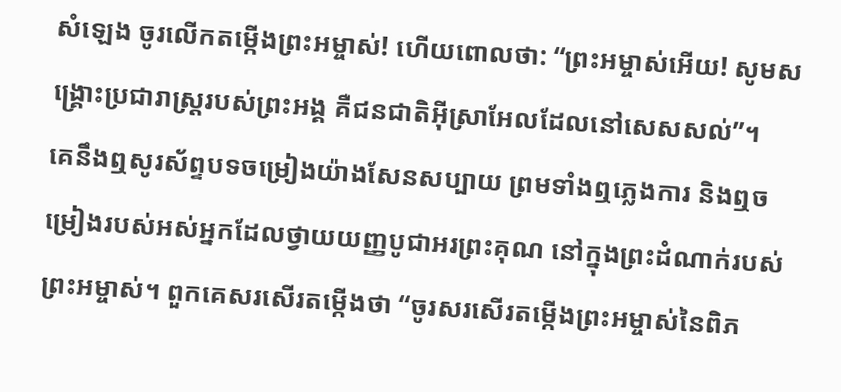សំឡេង ចូរលើកតម្កើងព្រះអម្ចាស់! ហើយពោលថា: “ព្រះអម្ចាស់អើយ! សូមសង្គ្រោះប្រជារាស្ដ្ររបស់ព្រះអង្គ គឺជនជាតិអ៊ីស្រាអែលដែលនៅសេសសល់”។
គេនឹងឮសូរស័ព្ទបទចម្រៀងយ៉ាងសែនសប្បាយ ព្រមទាំងឮភ្លេងការ និងឮចម្រៀងរបស់អស់អ្នកដែលថ្វាយយញ្ញបូជាអរព្រះគុណ នៅក្នុងព្រះដំណាក់របស់ព្រះអម្ចាស់។ ពួកគេសរសើរតម្កើងថា “ចូរសរសើរតម្កើងព្រះអម្ចាស់នៃពិភ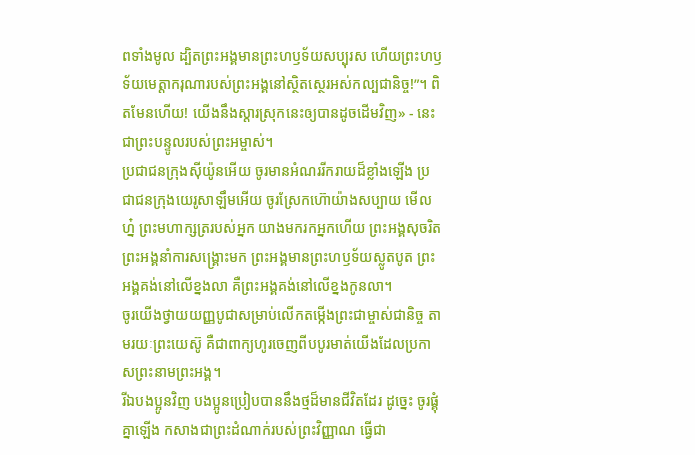ពទាំងមូល ដ្បិតព្រះអង្គមានព្រះហឫទ័យសប្បុរស ហើយព្រះហឫទ័យមេត្តាករុណារបស់ព្រះអង្គនៅស្ថិតស្ថេរអស់កល្បជានិច្ច!”។ ពិតមែនហើយ! យើងនឹងស្ដារស្រុកនេះឲ្យបានដូចដើមវិញ» - នេះជាព្រះបន្ទូលរបស់ព្រះអម្ចាស់។
ប្រជាជនក្រុងស៊ីយ៉ូនអើយ ចូរមានអំណររីករាយដ៏ខ្លាំងឡើង ប្រជាជនក្រុងយេរូសាឡឹមអើយ ចូរស្រែកហ៊ោយ៉ាងសប្បាយ មើលហ្ន៎ ព្រះមហាក្សត្ររបស់អ្នក យាងមករកអ្នកហើយ ព្រះអង្គសុចរិត ព្រះអង្គនាំការសង្គ្រោះមក ព្រះអង្គមានព្រះហឫទ័យស្លូតបូត ព្រះអង្គគង់នៅលើខ្នងលា គឺព្រះអង្គគង់នៅលើខ្នងកូនលា។
ចូរយើងថ្វាយយញ្ញបូជាសម្រាប់លើកតម្កើងព្រះជាម្ចាស់ជានិច្ច តាមរយៈព្រះយេស៊ូ គឺជាពាក្យហូរចេញពីបបូរមាត់យើងដែលប្រកាសព្រះនាមព្រះអង្គ។
រីឯបងប្អូនវិញ បងប្អូនប្រៀបបាននឹងថ្មដ៏មានជីវិតដែរ ដូច្នេះ ចូរផ្គុំគ្នាឡើង កសាងជាព្រះដំណាក់របស់ព្រះវិញ្ញាណ ធ្វើជា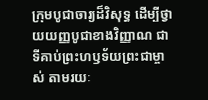ក្រុមបូជាចារ្យដ៏វិសុទ្ធ ដើម្បីថ្វាយយញ្ញបូជាខាងវិញ្ញាណ ជាទីគាប់ព្រះហឫទ័យព្រះជាម្ចាស់ តាមរយៈ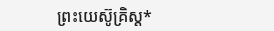ព្រះយេស៊ូគ្រិស្ត*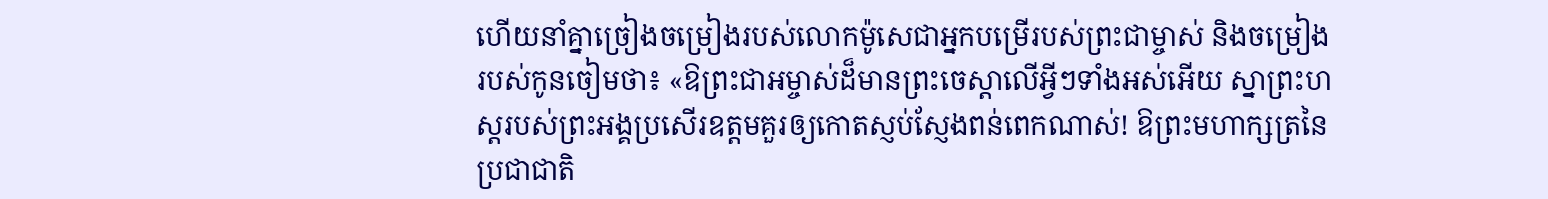ហើយនាំគ្នាច្រៀងចម្រៀងរបស់លោកម៉ូសេជាអ្នកបម្រើរបស់ព្រះជាម្ចាស់ និងចម្រៀងរបស់កូនចៀមថា៖ «ឱព្រះជាអម្ចាស់ដ៏មានព្រះចេស្ដាលើអ្វីៗទាំងអស់អើយ ស្នាព្រះហស្ដរបស់ព្រះអង្គប្រសើរឧត្ដមគួរឲ្យកោតស្ញប់ស្ញែងពន់ពេកណាស់! ឱព្រះមហាក្សត្រនៃប្រជាជាតិ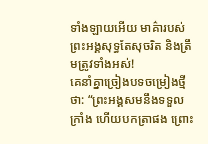ទាំងឡាយអើយ មាគ៌ារបស់ព្រះអង្គសុទ្ធតែសុចរិត និងត្រឹមត្រូវទាំងអស់!
គេនាំគ្នាច្រៀងបទចម្រៀងថ្មីថា: “ព្រះអង្គសមនឹងទទួលក្រាំង ហើយបកត្រាផង ព្រោះ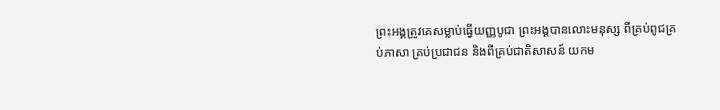ព្រះអង្គត្រូវគេសម្លាប់ធ្វើយញ្ញបូជា ព្រះអង្គបានលោះមនុស្ស ពីគ្រប់ពូជគ្រប់ភាសា គ្រប់ប្រជាជន និងពីគ្រប់ជាតិសាសន៍ យកម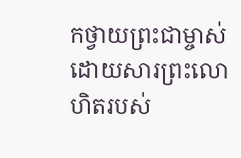កថ្វាយព្រះជាម្ចាស់ ដោយសារព្រះលោហិតរបស់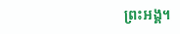ព្រះអង្គ។